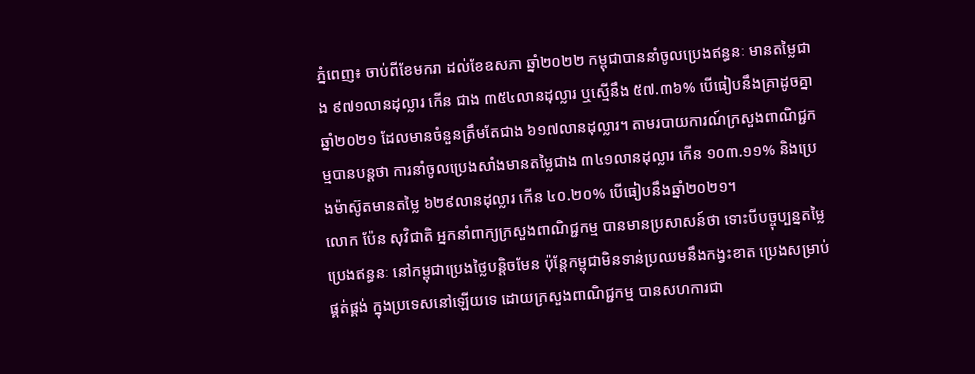ភ្នំពេញ៖ ចាប់ពីខែមករា ដល់ខែឧសភា ឆ្នាំ២០២២ កម្ពុជាបាននាំចូលប្រេងឥន្ធនៈ មានតម្លៃជាង ៩៧១លានដុល្លារ កើន ជាង ៣៥៤លានដុល្លារ ឬស្មើនឹង ៥៧.៣៦% បើធៀបនឹងគ្រាដូចគ្នាឆ្នាំ២០២១ ដែលមានចំនួនត្រឹមតែជាង ៦១៧លានដុល្លារ។ តាមរបាយការណ៍ក្រសួងពាណិជ្ជកម្មបានបន្តថា ការនាំចូលប្រេងសាំងមានតម្លៃជាង ៣៤១លានដុល្លារ កើន ១០៣.១១% និងប្រេងម៉ាស៊ូតមានតម្លៃ ៦២៩លានដុល្លារ កើន ៤០.២០% បើធៀបនឹងឆ្នាំ២០២១។
លោក ប៉ែន សុវិជាតិ អ្នកនាំពាក្យក្រសួងពាណិជ្ជកម្ម បានមានប្រសាសន៍ថា ទោះបីបច្ចុប្បន្នតម្លៃប្រេងឥន្ធនៈ នៅកម្ពុជាប្រេងថ្លៃបន្តិចមែន ប៉ុន្តែកម្ពុជាមិនទាន់ប្រឈមនឹងកង្វះខាត ប្រេងសម្រាប់ផ្គត់ផ្គង់ ក្នុងប្រទេសនៅឡើយទេ ដោយក្រសួងពាណិជ្ជកម្ម បានសហការជា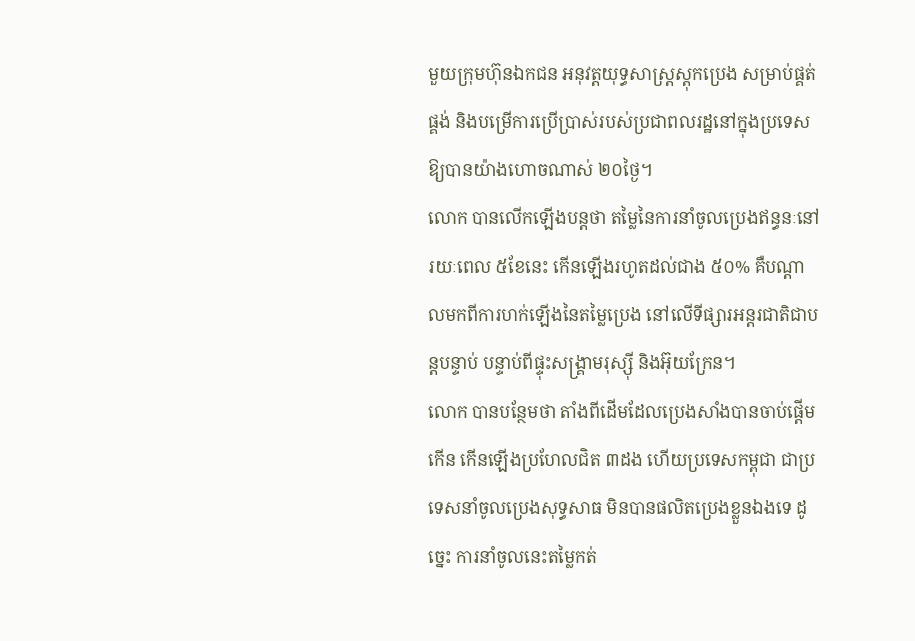មួយក្រុមហ៊ុនឯកជន អនុវត្តយុទ្ធសាស្រ្តស្តុកប្រេង សម្រាប់ផ្គត់ផ្គង់ និងបម្រើការប្រើប្រាស់របស់ប្រជាពលរដ្ឋនៅក្នុងប្រទេស ឱ្យបានយ៉ាងហោចណាស់ ២០ថ្ងៃ។
លោក បានលើកឡើងបន្តថា តម្លៃនៃការនាំចូលប្រេងឥន្ធនៈនៅរយៈពេល ៥ខែនេះ កើនឡើងរហូតដល់ជាង ៥០% គឺបណ្តាលមកពីការហក់ឡើងនៃតម្លៃប្រេង នៅលើទីផ្សារអន្តរជាតិជាបន្តបន្ទាប់ បន្ទាប់ពីផ្ទុះសង្រ្គាមរុស្ស៊ី និងអ៊ុយក្រែន។
លោក បានបន្ថែមថា តាំងពីដើមដែលប្រេងសាំងបានចាប់ផ្តើមកើន កើនឡើងប្រហែលជិត ៣ដង ហើយប្រទេសកម្ពុជា ជាប្រទេសនាំចូលប្រេងសុទ្ធសាធ មិនបានផលិតប្រេងខ្លួនឯងទេ ដូច្នេះ ការនាំចូលនេះតម្លៃកត់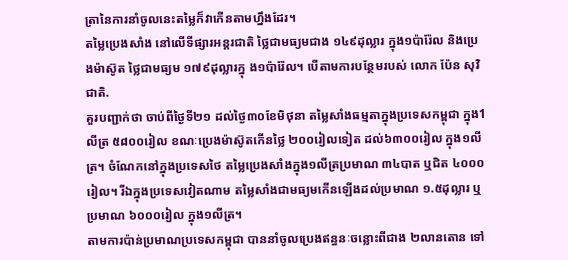ត្រានៃការនាំចូលនេះតម្លៃក៏វាកើនតាមហ្នឹងដែរ។
តម្លៃប្រេងសាំង នៅលើទីផ្សារអន្តរជាតិ ថ្លៃជាមធ្យមជាង ១៤៩ដុល្លារ ក្នុង១ប៉ារ៉ែល និងប្រេងម៉ាស៊ូត ថ្លៃជាមធ្យម ១៧៩ដុល្លារក្នុ ង១ប៉ារ៉ែល។ បើតាមការបន្ថែមរបស់ លោក ប៉ែន សុវិជាតិ.
គួរបញ្ជាក់ថា ចាប់ពីថ្ងៃទី២១ ដល់ថ្ងៃ៣០ខែមិថុនា តម្លៃសាំងធម្មតាក្នុងប្រទេសកម្ពុជា ក្នុង1លីត្រ ៥៨០០រៀល ខណៈប្រេងម៉ាស៊ូតកើនថ្លៃ ២០០រៀលទៀត ដល់៦៣០០រៀល ក្នុង១លីត្រ។ ចំណែកនៅក្នុងប្រទេសថៃ តម្លៃប្រេងសាំងក្នុង១លីត្រប្រមាណ ៣៤បាត ឬជិត ៤០០០រៀល។ រីឯក្នុងប្រទេសវៀតណាម តម្លៃសាំងជាមធ្យមកើនឡើងដល់ប្រមាណ ១.៥ដុល្លារ ឬប្រមាណ ៦០០០រៀល ក្នុង១លីត្រ។
តាមការប៉ាន់ប្រមាណប្រទេសកម្ពុជា បាននាំចូលប្រេងឥន្ធនៈចន្លោះពីជាង ២លានតោន ទៅ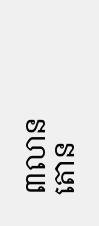៣លានតោន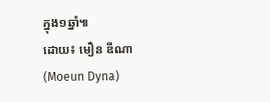ក្នុង១ឆ្នាំ៕
ដោយ៖ មឿន ឌីណា (Moeun Dyna)